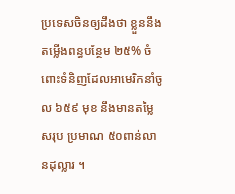ប្រទេសចិនឲ្យដឹងថា ខ្លួននឹងតម្លើងពន្ធបន្ថែម ២៥% ចំពោះទំនិញដែលអាមេរិកនាំចូល ៦៥៩ មុខ នឹងមានតម្លៃសរុប ប្រមាណ ៥០ពាន់លានដុល្លារ ។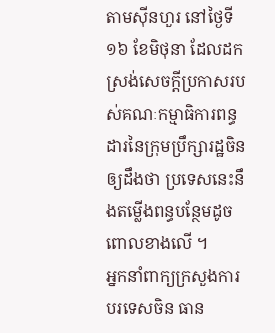តាមស៊ីនហួរ នៅថ្ងៃទី ១៦ ខែមិថុនា ដែលដកស្រង់សេចក្តីប្រកាសរបស់គណៈកម្មាធិការពន្ធដារនៃក្រុមប្រឹក្សារដ្ឋចិនឲ្យដឹងថា ប្រទេសនេះនឹងតម្លើងពន្ធបន្ថែមដូចពោលខាងលើ ។
អ្នកនាំពាក្យក្រសួងការបរទេសចិន ធាន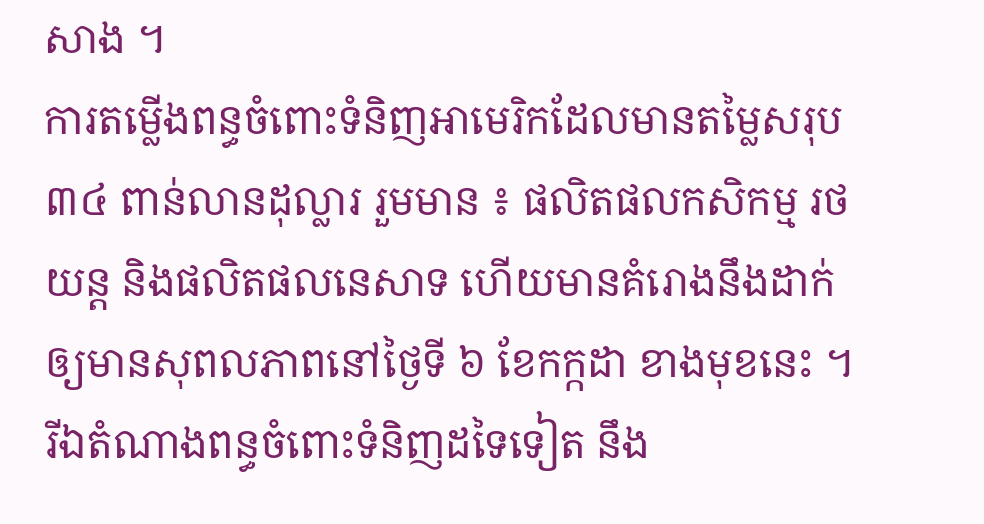សាង ។
ការតម្លើងពន្ធចំពោះទំនិញអាមេរិកដែលមានតម្លៃសរុប ៣៤ ពាន់លានដុល្លារ រួមមាន ៖ ផលិតផលកសិកម្ម រថយន្ត និងផលិតផលនេសាទ ហើយមានគំរោងនឹងដាក់ឲ្យមានសុពលភាពនៅថ្ងៃទី ៦ ខែកក្កដា ខាងមុខនេះ ។ រីឯតំណាងពន្ធចំពោះទំនិញដទៃទៀត នឹង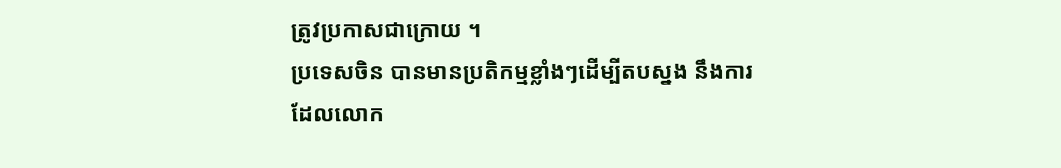ត្រូវប្រកាសជាក្រោយ ។
ប្រទេសចិន បានមានប្រតិកម្មខ្លាំងៗដើម្បីតបស្នង នឹងការដែលលោក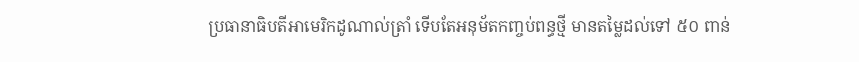ប្រធានាធិបតីអាមេរិកដូណាល់ត្រាំ ទើបតែអនុម័តកញ្ចប់ពន្ធថ្មី មានតម្លៃដល់ទៅ ៥០ ពាន់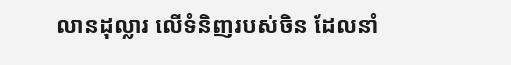លានដុល្លារ លើទំនិញរបស់ចិន ដែលនាំ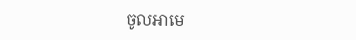ចូលអាមេ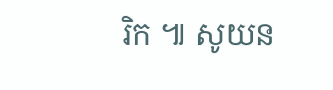រិក ៕ សូយន